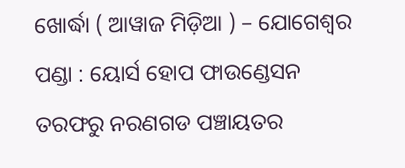ଖୋର୍ଦ୍ଧା ( ଆୱାଜ ମିଡ଼ିଆ ) – ଯୋଗେଶ୍ୱର ପଣ୍ଡା : ୟୋର୍ସ ହୋପ ଫାଉଣ୍ଡେସନ ତରଫରୁ ନରଣଗଡ ପଞ୍ଚାୟତର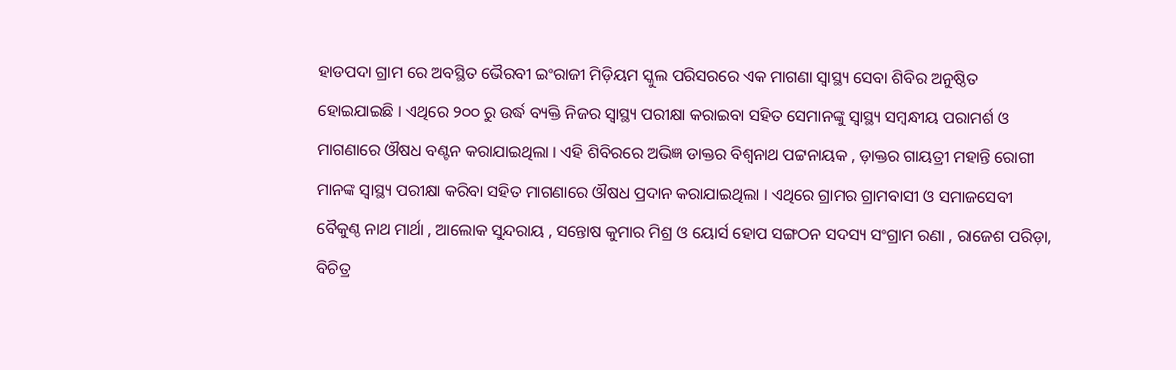ହାଡପଦା ଗ୍ରାମ ରେ ଅବସ୍ଥିତ ଭୈରବୀ ଇଂରାଜୀ ମିଡ଼ିୟମ ସ୍କୁଲ ପରିସରରେ ଏକ ମାଗଣା ସ୍ବାସ୍ଥ୍ୟ ସେବା ଶିବିର ଅନୁଷ୍ଠିତ ହୋଇଯାଇଛି । ଏଥିରେ ୨୦୦ ରୁ ଉର୍ଦ୍ଧ ବ୍ୟକ୍ତି ନିଜର ସ୍ବାସ୍ଥ୍ୟ ପରୀକ୍ଷା କରାଇବା ସହିତ ସେମାନଙ୍କୁ ସ୍ବାସ୍ଥ୍ୟ ସମ୍ବନ୍ଧୀୟ ପରାମର୍ଶ ଓ ମାଗଣାରେ ଔଷଧ ବଣ୍ଟନ କରାଯାଇଥିଲା । ଏହି ଶିବିରରେ ଅଭିଜ୍ଞ ଡାକ୍ତର ବିଶ୍ଵନାଥ ପଟ୍ଟନାୟକ , ଡ଼ାକ୍ତର ଗାୟତ୍ରୀ ମହାନ୍ତି ରୋଗୀ ମାନଙ୍କ ସ୍ବାସ୍ଥ୍ୟ ପରୀକ୍ଷା କରିବା ସହିତ ମାଗଣାରେ ଔଷଧ ପ୍ରଦାନ କରାଯାଇଥିଲା । ଏଥିରେ ଗ୍ରାମର ଗ୍ରାମବାସୀ ଓ ସମାଜସେବୀ ବୈକୁଣ୍ଠ ନାଥ ମାର୍ଥା , ଆଲୋକ ସୁନ୍ଦରାୟ , ସନ୍ତୋଷ କୁମାର ମିଶ୍ର ଓ ୟୋର୍ସ ହୋପ ସଙ୍ଗଠନ ସଦସ୍ୟ ସଂଗ୍ରାମ ରଣା , ରାଜେଶ ପରିଡ଼ା, ବିଚିତ୍ର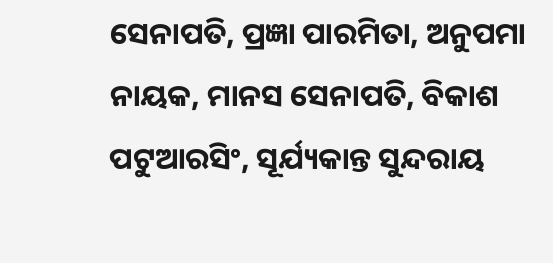ସେନାପତି, ପ୍ରଜ୍ଞା ପାରମିତା, ଅନୁପମା ନାୟକ, ମାନସ ସେନାପତି, ବିକାଶ ପଟୁଆରସିଂ, ସୂର୍ଯ୍ୟକାନ୍ତ ସୁନ୍ଦରାୟ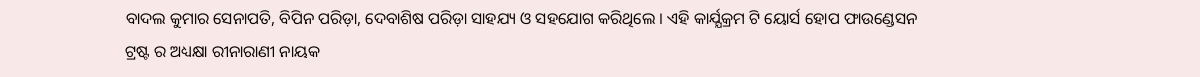ବାଦଲ କୁମାର ସେନାପତି, ବିପିନ ପରିଡ଼ା, ଦେବାଶିଷ ପରିଡ଼ା ସାହଯ୍ୟ ଓ ସହଯୋଗ କରିଥିଲେ । ଏହି କାର୍ଯ୍ଯକ୍ରମ ଟି ୟୋର୍ସ ହୋପ ଫାଉଣ୍ଡେସନ ଟ୍ରଷ୍ଟ ର ଅଧ୍ୟକ୍ଷା ରୀନାରାଣୀ ନାୟକ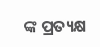ଙ୍କ ପ୍ରତ୍ୟକ୍ଷ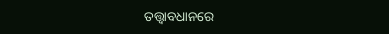ତତ୍ତ୍ଵାବଧାନରେ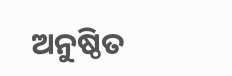ଅନୁଷ୍ଠିତ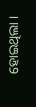ହୋଇଥିଲା ।